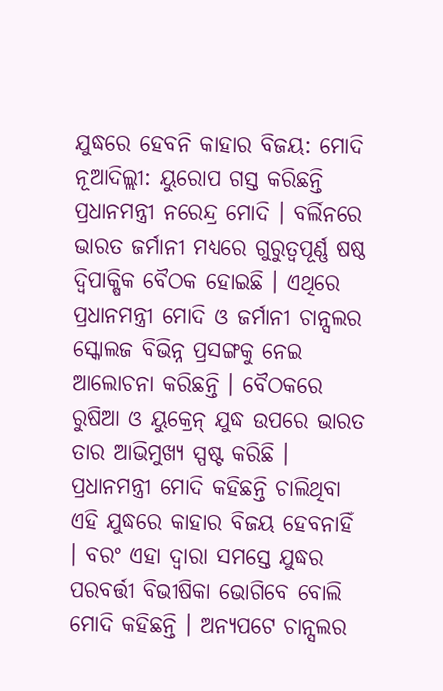ଯୁଦ୍ଧରେ ହେବନି କାହାର ବିଜୟ: ମୋଦି
ନୂଆଦିଲ୍ଲୀ: ୟୁରୋପ ଗସ୍ତ କରିଛନ୍ତି ପ୍ରଧାନମନ୍ତ୍ରୀ ନରେନ୍ଦ୍ର ମୋଦି । ବର୍ଲିନରେ ଭାରତ ଜର୍ମାନୀ ମଧ୍ୟରେ ଗୁରୁତ୍ୱପୂର୍ଣ୍ଣ ଷଷ୍ଠ ଦ୍ୱିପାକ୍ଷିକ ବୈଠକ ହୋଇଛି । ଏଥିରେ ପ୍ରଧାନମନ୍ତ୍ରୀ ମୋଦି ଓ ଜର୍ମାନୀ ଚାନ୍ସଲର ସ୍କୋଲଜ ବିଭିନ୍ନ ପ୍ରସଙ୍ଗକୁ ନେଇ ଆଲୋଚନା କରିଛନ୍ତି । ବୈଠକରେ ରୁଷିଆ ଓ ୟୁକ୍ରେନ୍ ଯୁଦ୍ଧ ଉପରେ ଭାରତ ତାର ଆଭିମୁଖ୍ୟ ସ୍ପଷ୍ଟ କରିଛି । ପ୍ରଧାନମନ୍ତ୍ରୀ ମୋଦି କହିଛନ୍ତି ଚାଲିଥିବା ଏହି ଯୁଦ୍ଧରେ କାହାର ବିଜୟ ହେବନାହିଁ । ବରଂ ଏହା ଦ୍ୱାରା ସମସ୍ତେ ଯୁଦ୍ଧର ପରବର୍ତ୍ତୀ ବିଭୀଷିକା ଭୋଗିବେ ବୋଲି ମୋଦି କହିଛନ୍ତି । ଅନ୍ୟପଟେ ଚାନ୍ସଲର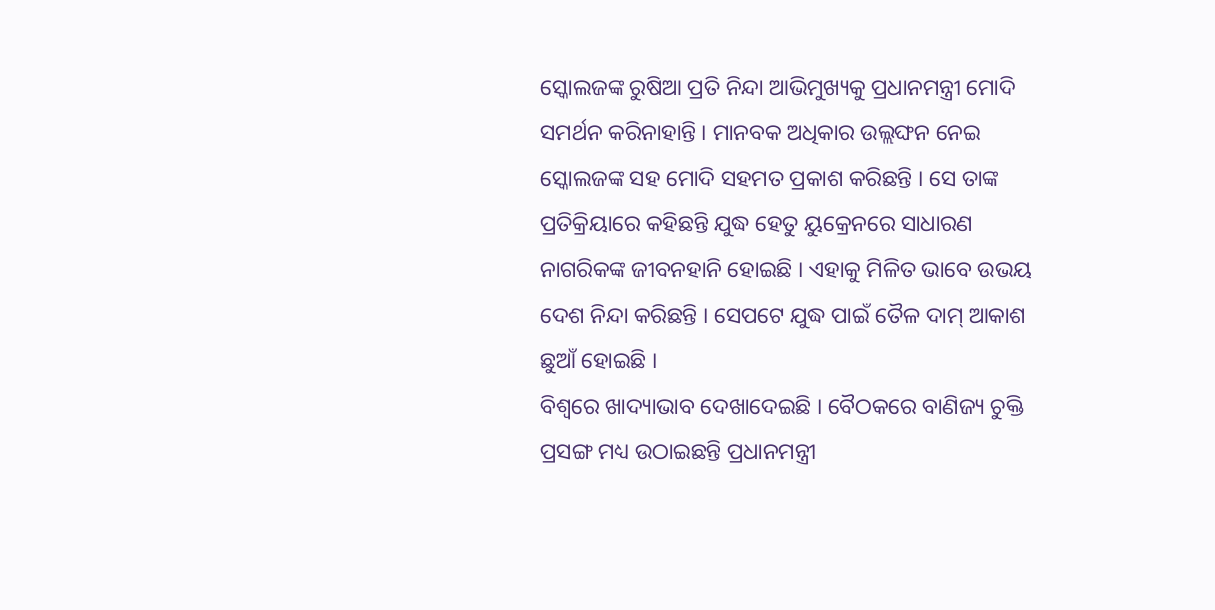ସ୍କୋଲଜଙ୍କ ରୁଷିଆ ପ୍ରତି ନିନ୍ଦା ଆଭିମୁଖ୍ୟକୁ ପ୍ରଧାନମନ୍ତ୍ରୀ ମୋଦି ସମର୍ଥନ କରିନାହାନ୍ତି । ମାନବକ ଅଧିକାର ଉଲ୍ଲଙ୍ଘନ ନେଇ ସ୍କୋଲଜଙ୍କ ସହ ମୋଦି ସହମତ ପ୍ରକାଶ କରିଛନ୍ତି । ସେ ତାଙ୍କ ପ୍ରତିକ୍ରିୟାରେ କହିଛନ୍ତି ଯୁଦ୍ଧ ହେତୁ ୟୁକ୍ରେନରେ ସାଧାରଣ ନାଗରିକଙ୍କ ଜୀବନହାନି ହୋଇଛି । ଏହାକୁ ମିଳିତ ଭାବେ ଉଭୟ ଦେଶ ନିନ୍ଦା କରିଛନ୍ତି । ସେପଟେ ଯୁଦ୍ଧ ପାଇଁ ତୈଳ ଦାମ୍ ଆକାଶ ଛୁଆଁ ହୋଇଛି ।
ବିଶ୍ୱରେ ଖାଦ୍ୟାଭାବ ଦେଖାଦେଇଛି । ବୈଠକରେ ବାଣିଜ୍ୟ ଚୁକ୍ତି ପ୍ରସଙ୍ଗ ମଧ୍ୟ ଉଠାଇଛନ୍ତି ପ୍ରଧାନମନ୍ତ୍ରୀ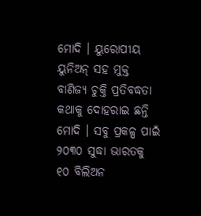ମୋଦି । ୟୁରୋପୀୟ ୟୁନିଅନ୍ ସହ ମୁକ୍ତ ବାଣିଜ୍ୟ ଚୁକ୍ତି ପ୍ରତିବଦ୍ଧତା କଥାକୁ ଦୋହରାଇ ଛନ୍ତି ମୋଦି । ସବୁ ପ୍ରକଳ୍ପ ପାଇଁ ୨୦୩୦ ସୁଦ୍ଧା ଭାରତକୁ ୧୦ ବିଲିଅନ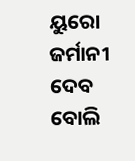ୟୁରୋ ଜର୍ମାନୀ ଦେବ ବୋଲି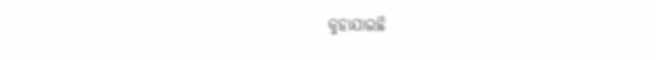କୁହାଯାଇଛି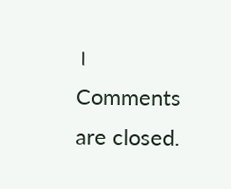।
Comments are closed.